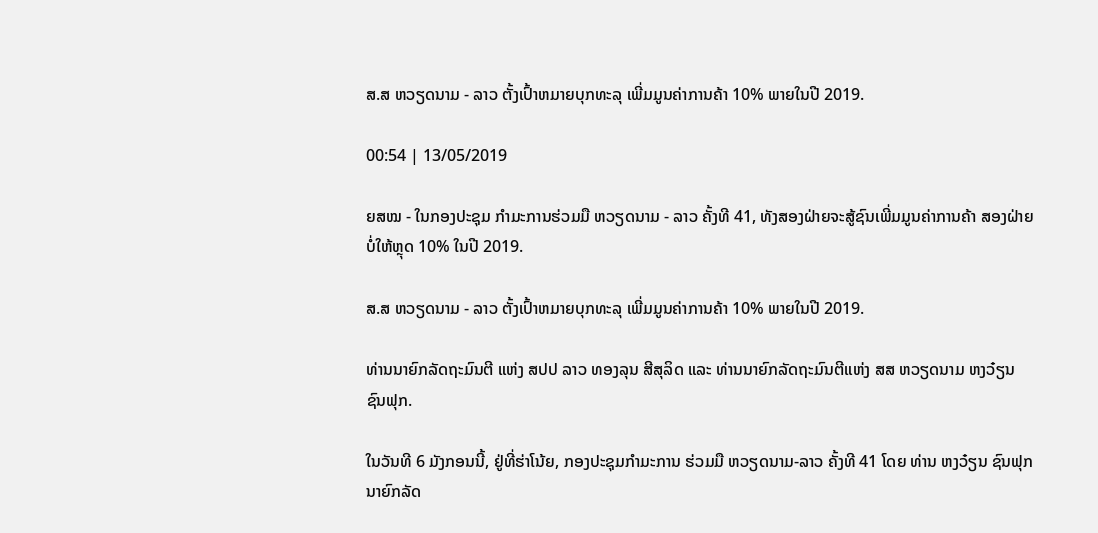ສ.ສ ຫວຽດນາມ - ລາວ ຕັ້ງເປົ້າຫມາຍບຸກທະລຸ ເພີ່ມມູນຄ່າການຄ້າ 10% ພາຍໃນປີ 2019.

00:54 | 13/05/2019

ຍສໝ - ໃນກອງປະຊຸມ ກຳມະການຮ່ວມມື ຫວຽດນາມ - ລາວ ຄັ້ງທີ 41, ທັງສອງຝ່າຍຈະສູ້ຊົນເພີ່ມມູນຄ່າການຄ້າ ສອງຝ່າຍ ບໍ່ໃຫ້ຫຼຸດ 10% ໃນປີ 2019.

ສ.ສ ຫວຽດນາມ - ລາວ ຕັ້ງເປົ້າຫມາຍບຸກທະລຸ ເພີ່ມມູນຄ່າການຄ້າ 10% ພາຍໃນປີ 2019.

ທ່ານນາຍົກລັດຖະມົນຕີ ແຫ່ງ ສປປ ລາວ ທອງລຸນ ສີສຸລິດ ແລະ ທ່ານນາຍົກລັດຖະມົນຕີແຫ່ງ ສສ ຫວຽດນາມ ຫງວ໋ຽນ ຊົນຟຸກ.

ໃນວັນທີ 6 ມັງກອນນີ້, ຢູ່ທີ່ຮ່າໂນ້ຍ, ກອງປະຊຸມກຳມະການ ຮ່ວມມື ຫວຽດນາມ-ລາວ ຄັ້ງທີ 41 ໂດຍ ທ່ານ ຫງວ໋ຽນ ຊົນຟຸກ ນາຍົກລັດ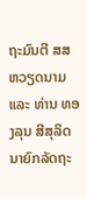ຖະມົນຕີ ສສ ຫວຽດນາມ ແລະ ທ່ານ ທອງລຸນ ສີສຸລິດ ນາຍົກລັດຖະ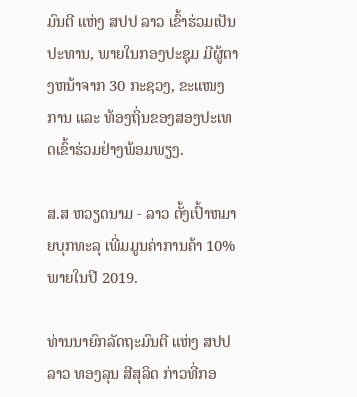ມົນຕີ ແຫ່ງ ສປປ ລາວ ເຂົ້າຮ່ວມເປັນປະທານ, ພາຍໃນກອງປະຊຸມ ມີຜູ້ຕາງຫນ້າຈາກ 30 ກະຊວງ, ຂະແໜງການ ແລະ ທ້ອງຖິ່ນຂອງສອງປະເທດເຂົ້າຮ່ວມຢ່າງພ້ອມພຽງ.

ສ.ສ ຫວຽດນາມ - ລາວ ຕັ້ງເປົ້າຫມາຍບຸກທະລຸ ເພີ່ມມູນຄ່າການຄ້າ 10% ພາຍໃນປີ 2019.

ທ່ານນາຍົກລັດຖະມົນຕີ ແຫ່ງ ສປປ ລາວ ທອງລຸນ ສີສຸລິດ ກ່າວທີ່ກອ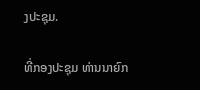ງປະຊຸມ.

ທີ່ກອງປະຊຸມ ທ່ານນາຍົກ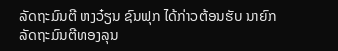ລັດຖະມົນຕີ ຫງວ໋ຽນ ຊົນຟຸກ ໄດ້ກ່າວຕ້ອນຮັບ ນາຍົກລັດຖະມົນຕີທອງລຸນ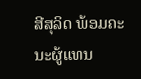ສີສຸລິດ ພ້ອມຄະນະຜູ້ແທນ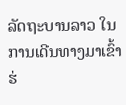ລັດຖະບານລາວ ໃນການເດີນທາງມາເຂົ້າຮ່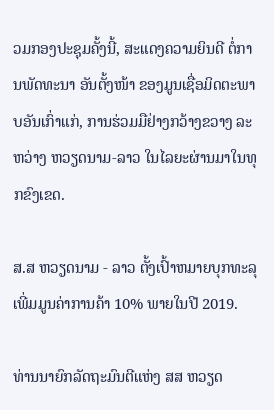ວມກອງປະຊຸມຄັ້ງນີ້, ສະແດງຄວາມຍິນດີ ຕໍ່ການພັດທະນາ ອັນຕັ້ງໜ້າ ຂອງມູນເຊື່ອມິດຕະພາບອັນເກົ່າແກ່, ການຮ່ວມມືຢ່າງກວ້າງຂວາງ ລະຫວ່າງ ຫວຽດນາມ-ລາວ ໃນໄລຍະຜ່ານມາໃນທຸກຂົງເຂດ.

ສ.ສ ຫວຽດນາມ - ລາວ ຕັ້ງເປົ້າຫມາຍບຸກທະລຸ ເພີ່ມມູນຄ່າການຄ້າ 10% ພາຍໃນປີ 2019.

ທ່ານນາຍົກລັດຖະມົນຕີແຫ່ງ ສສ ຫວຽດ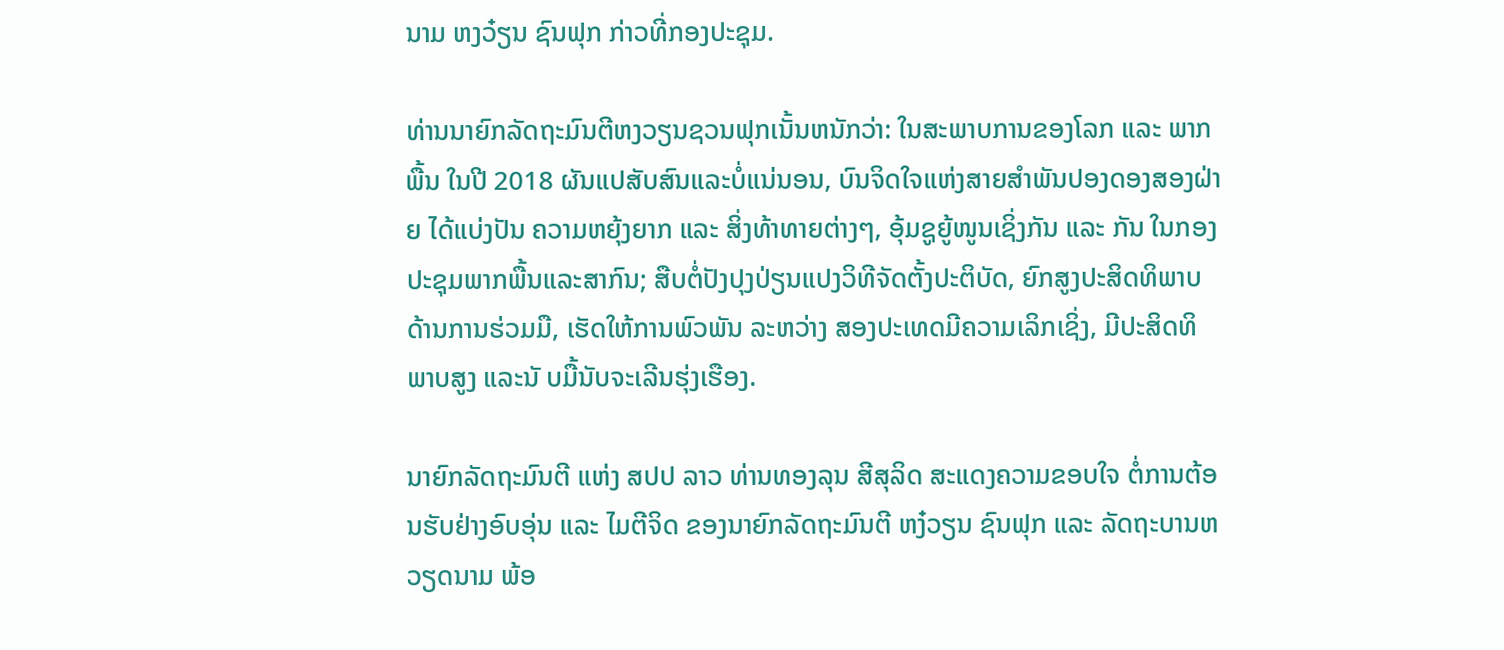ນາມ ຫງວ໋ຽນ ຊົນຟຸກ ກ່າວທີ່ກອງປະຊຸມ.

ທ່ານນາຍົກລັດຖະມົນຕີຫງວຽນຊວນຟຸກເນັ້ນຫນັກວ່າ: ໃນສະພາບການຂອງໂລກ ແລະ ພາກພື້ນ ໃນປີ 2018 ຜັນແປສັບສົນແລະບໍ່ແນ່ນອນ, ບົນຈິດໃຈແຫ່ງສາຍສໍາພັນປອງດອງສອງຝ່າຍ ໄດ້ແບ່ງປັນ ຄວາມຫຍຸ້ງຍາກ ແລະ ສິ່ງທ້າທາຍຕ່າງໆ, ອຸ້ມຊູຍູ້ໜູນເຊິ່ງກັນ ແລະ ກັນ ໃນກອງປະຊຸມພາກພື້ນແລະສາກົນ; ສືບຕໍ່ປັງປຸງປ່ຽນແປງວິທີຈັດຕັ້ງປະຕິບັດ, ຍົກສູງປະສິດທິພາບດ້ານການຮ່ວມມື, ເຮັດໃຫ້ການພົວພັນ ລະຫວ່າງ ສອງປະເທດມີຄວາມເລິກເຊິ່ງ, ມີປະສິດທິພາບສູງ ແລະນັ ບມື້ນັບຈະເລີນຮຸ່ງເຮືອງ.

ນາຍົກລັດຖະມົນຕີ ແຫ່ງ ສປປ ລາວ ທ່ານທອງລຸນ ສີສຸລິດ ສະແດງຄວາມຂອບໃຈ ຕໍ່ການຕ້ອນຮັບຢ່າງອົບອຸ່ນ ແລະ ໄມຕີຈິດ ຂອງນາຍົກລັດຖະມົນຕີ ຫງ໋ວຽນ ຊົນຟຸກ ແລະ ລັດຖະບານຫວຽດນາມ ພ້ອ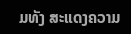ມທັງ ສະແດງຄວາມ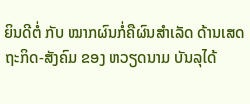ຍິນດີຕໍ່ ກັບ ໝາກຜົນກໍ່ຄືຜົນສໍາເລັດ ດ້ານເສດຖະກິດ-ສັງຄົມ ຂອງ ຫວຽດນາມ ບັນລຸໄດ້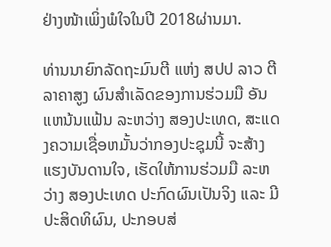ຢ່າງໜ້າເພິ່ງພໍໃຈໃນປີ 2018ຜ່ານມາ.

ທ່ານນາຍົກລັດຖະມົນຕີ ແຫ່ງ ສປປ ລາວ ຕີລາຄາສູງ ຜົນສໍາເລັດຂອງການຮ່ວມມື ອັນແຫນ້ນແຟ້ນ ລະຫວ່າງ ສອງປະເທດ, ສະແດງຄວາມເຊື່ອຫມັ້ນວ່າກອງປະຊຸມນີ້ ຈະສ້າງແຮງບັນດານໃຈ, ເຮັດໃຫ້ການຮ່ວມມື ລະຫວ່າງ ສອງປະເທດ ປະກົດຜົນເປັນຈິງ ແລະ ມີປະສິດທິຜົນ, ປະກອບສ່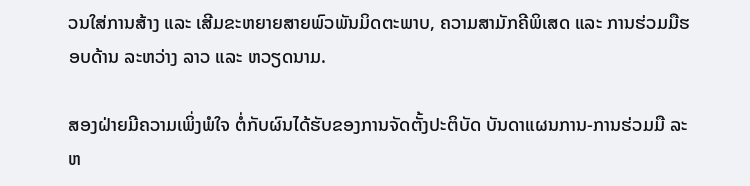ວນໃສ່ການສ້າງ ແລະ ເສີມຂະຫຍາຍສາຍພົວພັນມິດຕະພາບ, ຄວາມສາມັກຄີພິເສດ ແລະ ການຮ່ວມມືຮອບດ້ານ ລະຫວ່າງ ລາວ ແລະ ຫວຽດນາມ.

ສອງຝ່າຍມີຄວາມເພິ່ງພໍໃຈ ຕໍ່ກັບຜົນໄດ້ຮັບຂອງການຈັດຕັ້ງປະຕິບັດ ບັນດາແຜນການ-ການຮ່ວມມື ລະຫ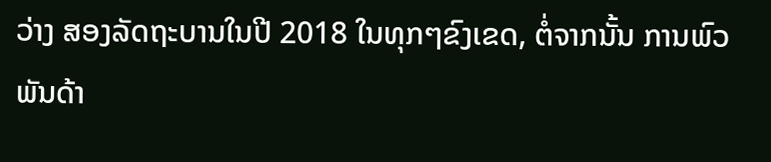ວ່າງ ສອງລັດຖະບານໃນປີ 2018 ໃນທຸກໆຂົງເຂດ, ຕໍ່ຈາກນັ້ນ ການພົວພັນດ້າ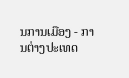ນການເມືອງ - ການຕ່າງປະເທດ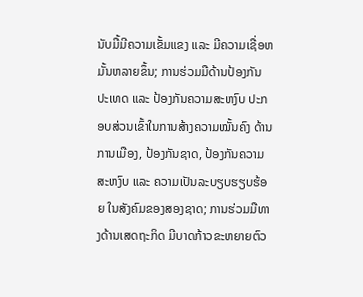ນັບມື້ມີຄວາມເຂັ້ມແຂງ ແລະ ມີຄວາມເຊື່ອຫມັ້ນຫລາຍຂຶ້ນ; ການຮ່ວມມືດ້ານປ້ອງກັນປະເທດ ແລະ ປ້ອງກັນຄວາມສະຫງົບ ປະກອບສ່ວນເຂົ້າໃນການສ້າງຄວາມໝັ້ນຄົງ ດ້ານການເມືອງ, ປ້ອງກັນຊາດ, ປ້ອງກັນຄວາມສະຫງົບ ແລະ ຄວາມເປັນລະບຽບຮຽບຮ້ອຍ ໃນສັງຄົມຂອງສອງຊາດ; ການຮ່ວມມືທາງດ້ານເສດຖະກິດ ມີບາດກ້າວຂະຫຍາຍຕົວ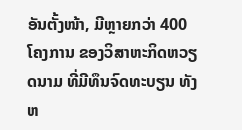ອັນຕັ້ງໜ້າ, ມີຫຼາຍກວ່າ 400 ໂຄງການ ຂອງວິສາຫະກິດຫວຽດນາມ ທີ່ມີທຶນຈົດທະບຽນ ທັງຫ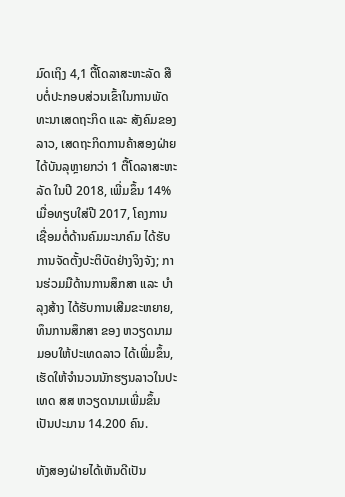ມົດເຖິງ 4,1 ຕື້ໂດລາສະຫະລັດ ສືບຕໍ່ປະກອບສ່ວນເຂົ້າໃນການພັດທະນາເສດຖະກິດ ແລະ ສັງຄົມຂອງລາວ, ເສດຖະກິດການຄ້າສອງຝ່າຍໄດ້ບັນລຸຫຼາຍກວ່າ 1 ຕື້ໂດລາສະຫະລັດ ໃນປີ 2018, ເພີ່ມຂຶ້ນ 14% ເມື່ອທຽບໃສ່ປີ 2017, ໂຄງການເຊື່ອມຕໍ່ດ້ານຄົມມະນາຄົມ ໄດ້ຮັບການຈັດຕັ້ງປະຕິບັດຢ່າງຈິງຈັງ; ການຮ່ວມມືດ້ານການສຶກສາ ແລະ ບຳລຸງສ້າງ ໄດ້ຮັບການເສີມຂະຫຍາຍ, ທຶນການສຶກສາ ຂອງ ຫວຽດນາມມອບໃຫ້ປະເທດລາວ ໄດ້ເພີ່ມຂຶ້ນ, ເຮັດໃຫ້ຈໍານວນນັກຮຽນລາວໃນປະເທດ ສສ ຫວຽດນາມເພີ່ມຂຶ້ນເປັນປະມານ 14.200 ຄົນ.

ທັງສອງຝ່າຍໄດ້ເຫັນດີເປັນ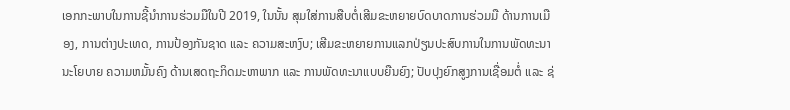ເອກກະພາບໃນການຊີ້ນໍາການຮ່ວມມືໃນປີ 2019, ໃນນັ້ນ ສຸມໃສ່ການສືບຕໍ່ເສີມຂະຫຍາຍບົດບາດການຮ່ວມມື ດ້ານການເມືອງ, ການຕ່າງປະເທດ, ການປ້ອງກັນຊາດ ແລະ ຄວາມສະຫງົບ; ເສີມຂະຫຍາຍການແລກປ່ຽນປະສົບການໃນການພັດທະນານະໂຍບາຍ ຄວາມຫມັ້ນຄົງ ດ້ານເສດຖະກິດມະຫາພາກ ແລະ ການພັດທະນາແບບຍືນຍົງ; ປັບປຸງຍົກສູງການເຊື່ອມຕໍ່ ແລະ ຊ່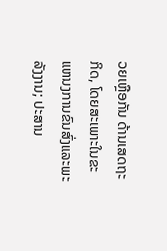ວຍເຫຼືອກັນ ດ້ານເສດຖະກິດ, ໂດຍສະເພາະໃນຂະແຫນງການຂົນສົ່ງແລະພະລັງງານ; ປະສານ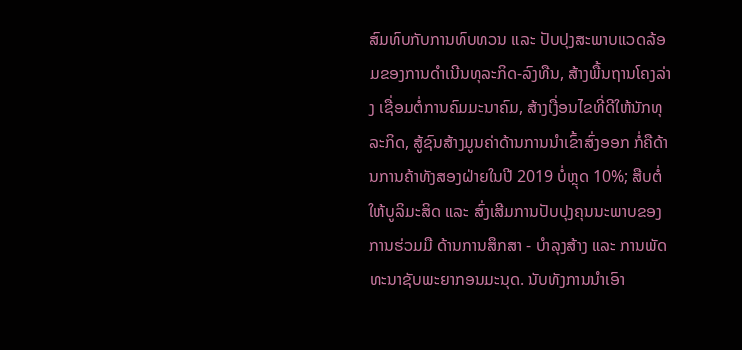ສົມທົບກັບການທົບທວນ ແລະ ປັບປຸງສະພາບແວດລ້ອມຂອງການດຳເນີນທຸລະກິດ-ລົງທືນ, ສ້າງພື້ນຖານໂຄງລ່າງ ເຊື່ອມຕໍ່ການຄົມມະນາຄົມ, ສ້າງເງື່ອນໄຂທີ່ດີໃຫ້ນັກທຸລະກິດ, ສູ້ຊົນສ້າງມູນຄ່າດ້ານການນຳເຂົ້າສົ່ງອອກ ກໍ່ຄືດ້ານການຄ້າທັງສອງຝ່າຍໃນປີ 2019 ບໍ່ຫຼຸດ 10%; ສືບຕໍ່ໃຫ້ບູລິມະສິດ ແລະ ສົ່ງເສີມການປັບປຸງຄຸນນະພາບຂອງການຮ່ວມມື ດ້ານການສຶກສາ - ບຳລຸງສ້າງ ແລະ ການພັດທະນາຊັບພະຍາກອນມະນຸດ. ນັບທັງການນໍາເອົາ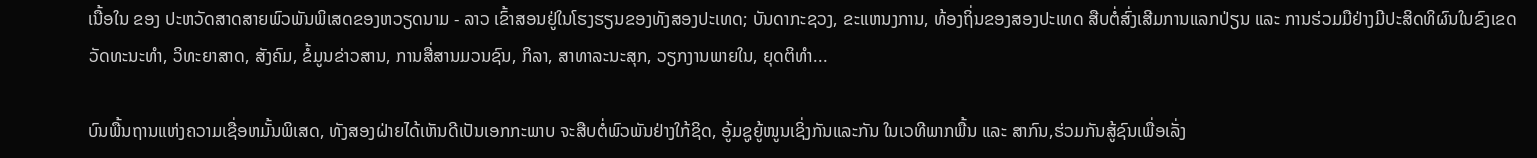ເນື້ອໃນ ຂອງ ປະຫວັດສາດສາຍພົວພັນພິເສດຂອງຫວຽດນາມ - ລາວ ເຂົ້າສອນຢູ່ໃນໂຮງຮຽນຂອງທັງສອງປະເທດ; ບັນດາກະຊວງ, ຂະແຫນງການ, ທ້ອງຖິ່ນຂອງສອງປະເທດ ສືບຕໍ່ສົ່ງເສີມການແລກປ່ຽນ ແລະ ການຮ່ວມມືຢ່າງມີປະສິດທິຜົນໃນຂົງເຂດວັດທະນະທໍາ, ວິທະຍາສາດ, ສັງຄົມ, ຂໍ້ມູນຂ່າວສານ, ການສື່ສານມວນຊົນ, ກິລາ, ສາທາລະນະສຸກ, ວຽກງານພາຍໃນ, ຍຸດຕິທຳ...

ບົນພື້ນຖານແຫ່ງຄວາມເຊື່ອຫມັ້ນພິເສດ, ທັງສອງຝ່າຍໄດ້ເຫັນດີເປັນເອກກະພາບ ຈະສືບຕໍ່ພົວພັນຢ່າງໃກ້ຊິດ, ອູ້ມຊູຍູ້ໜູນເຊິ່ງກັນແລະກັນ ໃນເວທີພາກພື້ນ ແລະ ສາກົນ,ຮ່ວມກັນສູ້ຊົນເພື່ອເລັ່ງ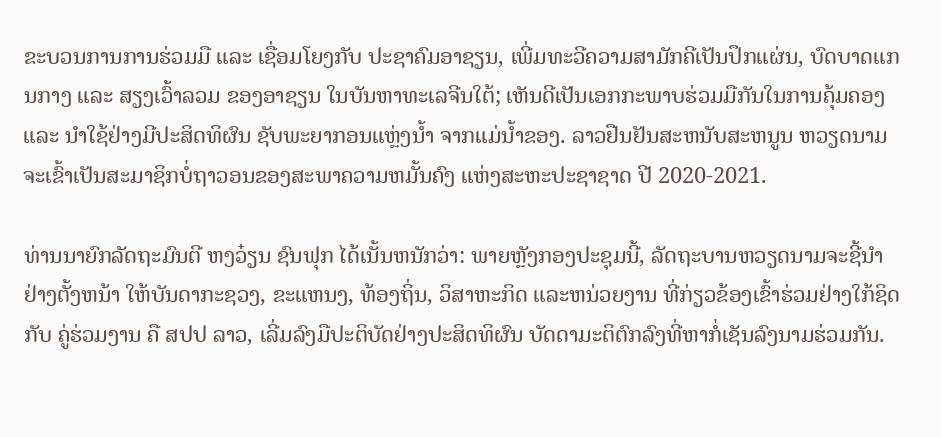ຂະບວນການການຮ່ວມມື ແລະ ເຊື່ອມໂຍງກັບ ປະຊາຄົມອາຊຽນ, ເພີ່ມທະວີຄວາມສາມັກຄີເປັນປຶກແຜ່ນ, ບົດບາດແກນກາງ ແລະ ສຽງເວົ້າລວມ ຂອງອາຊຽນ ໃນບັນຫາທະເລຈີນໃຕ້; ເຫັນດີເປັນເອກກະພາບຮ່ວມມືກັນໃນການຄຸ້ມຄອງ ແລະ ນໍາໃຊ້ຢ່າງມີປະສິດທິຜົນ ຊັບພະຍາກອນແຫຼ່ງນ້ຳ ຈາກແມ່ນ້ຳຂອງ. ລາວຢືນຢັນສະຫນັບສະຫນູນ ຫວຽດນາມ ຈະເຂົ້າເປັນສະມາຊິກບໍ່ຖາວອນຂອງສະພາຄວາມຫມັ້ນຄົງ ແຫ່ງສະຫະປະຊາຊາດ ປີ 2020-2021.

ທ່ານນາຍົກລັດຖະມົນຕີ ຫງວ໋ຽນ ຊົນຟຸກ ໄດ້ເນັ້ນຫນັກວ່າ: ພາຍຫຼັງກອງປະຊຸມນີ້, ລັດຖະບານຫວຽດນາມຈະຊີ້ນໍາຢ່າງຕັ້ງຫນ້າ ໃຫ້ບັນດາກະຊວງ, ຂະແຫນງ, ທ້ອງຖິ່ນ, ວິສາຫະກິດ ແລະຫນ່ວຍງານ ທີ່ກ່ຽວຂ້ອງເຂົ້າຮ່ວມຢ່າງໃກ້ຊິດ ກັບ ຄູ່ຮ່ວມງານ ຄື ສປປ ລາວ, ເລີ່ມລົງມືປະຕິບັດຢ່າງປະສິດທິຜົນ ບັດດາມະຕິຕົກລົງທີ່ຫາກໍ່ເຊັນລົງນາມຮ່ວມກັນ.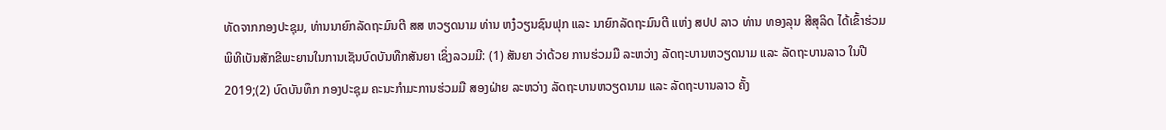ທັດຈາກກອງປະຊຸມ, ທ່ານນາຍົກລັດຖະມົນຕີ ສສ ຫວຽດນາມ ທ່ານ ຫງ໋ວຽນຊົນຟຸກ ແລະ ນາຍົກລັດຖະມົນຕີ ແຫ່ງ ສປປ ລາວ ທ່ານ ທອງລຸນ ສີສຸລິດ ໄດ້ເຂົ້າຮ່ວມພິທີເບັນສັກຂີພະຍານໃນການເຊັນບົດບັນທືກສັນຍາ ເຊິ່ງລວມມີ: (1) ສັນຍາ ວ່າດ້ວຍ ການຮ່ວມມື ລະຫວ່າງ ລັດຖະບານຫວຽດນາມ ແລະ ລັດຖະບານລາວ ໃນປີ 2019;(2) ບົດບັນທຶກ ກອງປະຊຸມ ຄະນະກຳມະການຮ່ວມມື ສອງຝ່າຍ ລະຫວ່າງ ລັດຖະບານຫວຽດນາມ ແລະ ລັດຖະບານລາວ ຄັ້ງ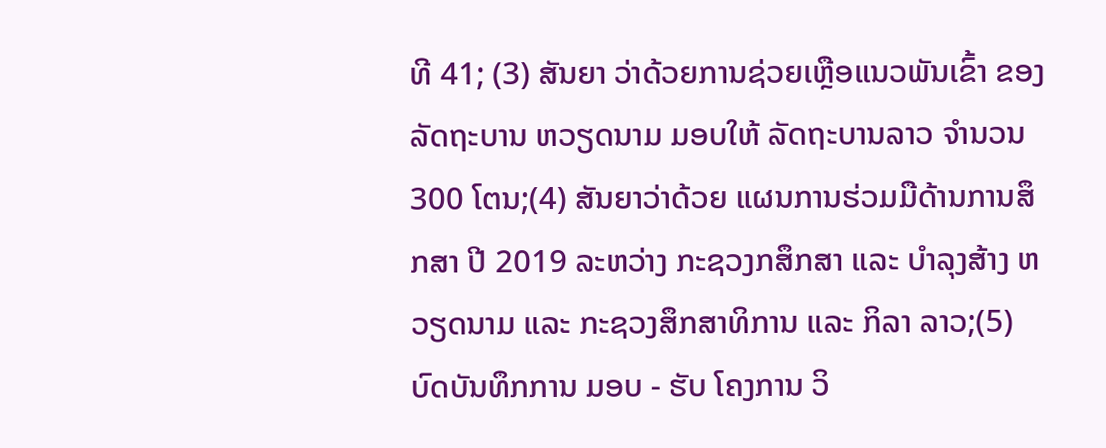ທີ 41; (3) ສັນຍາ ວ່າດ້ວຍການຊ່ວຍເຫຼືອແນວພັນເຂົ້າ ຂອງລັດຖະບານ ຫວຽດນາມ ມອບໃຫ້ ລັດຖະບານລາວ ຈຳນວນ 300 ໂຕນ;(4) ສັນຍາວ່າດ້ວຍ ແຜນການຮ່ວມມືດ້ານການສຶກສາ ປີ 2019 ລະຫວ່າງ ກະຊວງກສຶກສາ ແລະ ບຳລຸງສ້າງ ຫວຽດນາມ ແລະ ກະຊວງສຶກສາທິການ ແລະ ກິລາ ລາວ;(5) ບົດບັນທຶກການ ມອບ - ຮັບ ໂຄງການ ວິ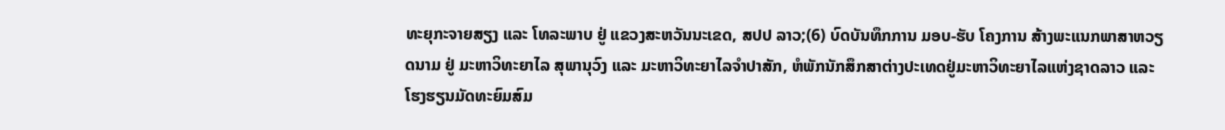ທະຍຸກະຈາຍສຽງ ແລະ ໂທລະພາບ ຢູ່ ແຂວງສະຫວັນນະເຂດ, ສປປ ລາວ;(6) ບົດບັນທຶກການ ມອບ-ຮັບ ໂຄງການ ສ້າງພະແນກພາສາຫວຽດນາມ ຢູ່ ມະຫາວິທະຍາໄລ ສຸພານຸວົງ ແລະ ມະຫາວິທະຍາໄລຈຳປາສັກ, ຫໍພັກນັກສຶກສາຕ່າງປະເທດຢູ່ມະຫາວິທະຍາໄລແຫ່ງຊາດລາວ ແລະ ໂຮງຮຽນມັດທະຍົມສົມ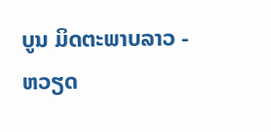ບູນ ມິດຕະພາບລາວ - ຫວຽດ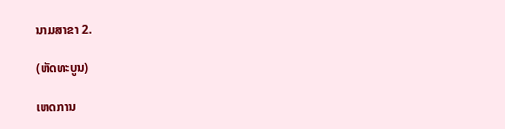ນາມສາຂາ 2.

(ຫັດທະບູນ)

ເຫດການ